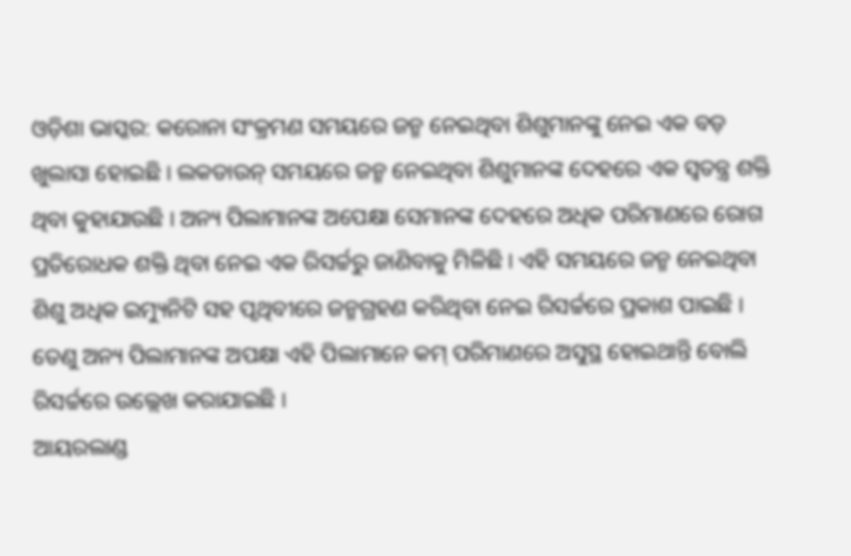ଓଡ଼ିଶା ଭାସ୍କର: କରୋନା ସଂକ୍ରମଣ ସମୟରେ ଜନ୍ମ ନେଇଥିବା ଶିଶୁମାନଙ୍କୁ ନେଇ ଏକ ବଡ଼ ଖୁଲାସା ହୋଇଛି । ଲକଡାଉନ୍ ସମୟରେ ଜନ୍ମ ନେଇଥିବା ଶିଶୁମାନଙ୍କ ଦେହରେ ଏକ ସ୍ୱତନ୍ତ୍ର ଶକ୍ତି ଥିବା କୁହାଯାଉଛି । ଅନ୍ୟ ପିଲାମାନଙ୍କ ଅପେକ୍ଷା ସେମାନଙ୍କ ଦେହରେ ଅଧିକ ପରିମାଣରେ ରୋଗ ପ୍ରତିରୋଧକ ଶକ୍ତି ଥିବା ନେଇ ଏକ ରିସର୍ଚ୍ଚରୁ ଜାଣିବାକୁ ମିଳିଛି । ଏହି ସମୟରେ ଜନ୍ମ ନେଇଥିବା ଶିଶୁ ଅଧିକ ଇମ୍ୟୁନିଟି ସହ ପୃଥିବୀରେ ଜନ୍ମଗ୍ରହଣ କରିଥିବା ନେଇ ରିସର୍ଚ୍ଚରେ ପ୍ରକାଶ ପାଇଛି । ତେଣୁ ଅନ୍ୟ ପିଲାମାନଙ୍କ ଅପକ୍ଷା ଏହି ପିଲାମାନେ କମ୍ ପରିମାଣରେ ଅସୁସ୍ଥ ହୋଇଥାନ୍ତି ବୋଲି ରିସର୍ଚ୍ଚରେ ଉଲ୍ଲେଖ କରାଯାଇଛି ।
ଆୟରଲାଣ୍ଡ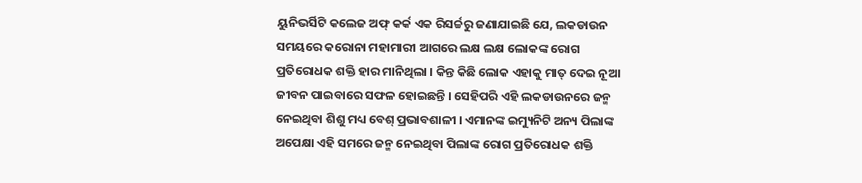ୟୁନିଭର୍ସିଟି କଲେଜ ଅଫ୍ କର୍କ ଏକ ରିସର୍ଚ୍ଚରୁ ଜଣାଯାଇଛି ଯେ, ଲକଡାଉନ ସମୟରେ କରୋନା ମହାମାରୀ ଆଗରେ ଲକ୍ଷ ଲକ୍ଷ ଲୋକଙ୍କ ରୋଗ ପ୍ରତିରୋଧକ ଶକ୍ତି ହାର ମାନିଥିଲା । କିନ୍ତ କିଛି ଲୋକ ଏହାକୁ ମାତ୍ ଦେଇ ନୂଆ ଜୀବନ ପାଇବାରେ ସଫଳ ହୋଇଛନ୍ତି । ସେହିପରି ଏହି ଲକଡାଉନରେ ଜନ୍ମ ନେଇଥିବା ଶିଶୁ ମଧ୍ୟ ବେଶ୍ ପ୍ରଭାବଶାଳୀ । ଏମାନଙ୍କ ଇମ୍ୟୁନିଟି ଅନ୍ୟ ପିଲାଙ୍କ ଅପେକ୍ଷା ଏହି ସମରେ ଜନ୍ମ ନେଇଥିବା ପିଲାଙ୍କ ରୋଗ ପ୍ରତିରୋଧକ ଶକ୍ତି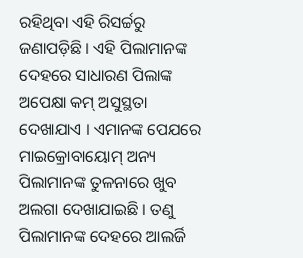ରହିଥିବା ଏହି ରିସର୍ଚ୍ଚରୁ ଜଣାପଡ଼ିଛି । ଏହି ପିଲାମାନଙ୍କ ଦେହରେ ସାଧାରଣ ପିଲାଙ୍କ ଅପେକ୍ଷା କମ୍ ଅସୁସ୍ଥତା ଦେଖାଯାଏ । ଏମାନଙ୍କ ପେଯରେ ମାଇକ୍ରୋବାୟୋମ୍ ଅନ୍ୟ ପିଲାମାନଙ୍କ ତୁଳନାରେ ଖୁବ ଅଲଗା ଦେଖାଯାଇଛି । ତଣୁ ପିଲାମାନଙ୍କ ଦେହରେ ଆଲର୍ଜି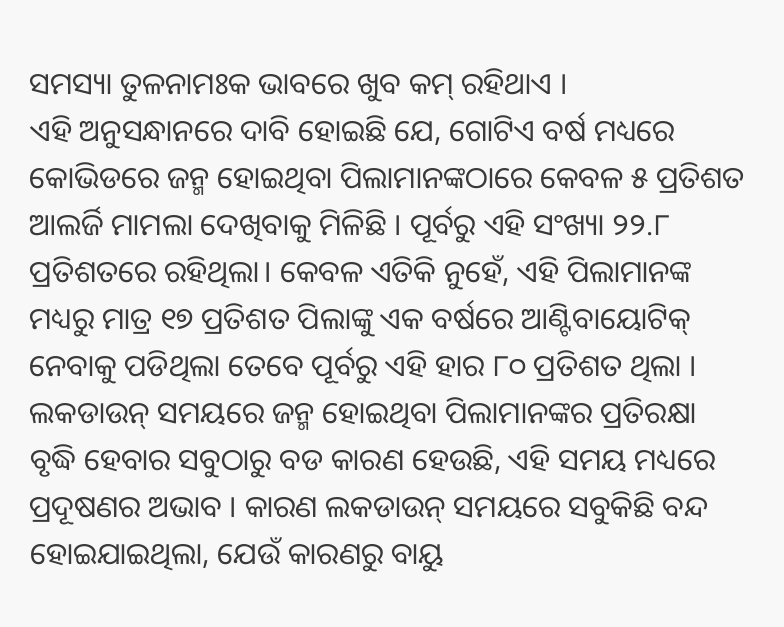ସମସ୍ୟା ତୁଳନାମଃକ ଭାବରେ ଖୁବ କମ୍ ରହିଥାଏ ।
ଏହି ଅନୁସନ୍ଧାନରେ ଦାବି ହୋଇଛି ଯେ, ଗୋଟିଏ ବର୍ଷ ମଧ୍ୟରେ କୋଭିଡରେ ଜନ୍ମ ହୋଇଥିବା ପିଲାମାନଙ୍କଠାରେ କେବଳ ୫ ପ୍ରତିଶତ ଆଲର୍ଜି ମାମଲା ଦେଖିବାକୁ ମିଳିଛି । ପୂର୍ବରୁ ଏହି ସଂଖ୍ୟା ୨୨.୮ ପ୍ରତିଶତରେ ରହିଥିଲା। କେବଳ ଏତିକି ନୁହେଁ, ଏହି ପିଲାମାନଙ୍କ ମଧ୍ୟରୁ ମାତ୍ର ୧୭ ପ୍ରତିଶତ ପିଲାଙ୍କୁ ଏକ ବର୍ଷରେ ଆଣ୍ଟିବାୟୋଟିକ୍ ନେବାକୁ ପଡିଥିଲା ତେବେ ପୂର୍ବରୁ ଏହି ହାର ୮୦ ପ୍ରତିଶତ ଥିଲା । ଲକଡାଉନ୍ ସମୟରେ ଜନ୍ମ ହୋଇଥିବା ପିଲାମାନଙ୍କର ପ୍ରତିରକ୍ଷା ବୃଦ୍ଧି ହେବାର ସବୁଠାରୁ ବଡ କାରଣ ହେଉଛି, ଏହି ସମୟ ମଧ୍ୟରେ ପ୍ରଦୂଷଣର ଅଭାବ । କାରଣ ଲକଡାଉନ୍ ସମୟରେ ସବୁକିଛି ବନ୍ଦ ହୋଇଯାଇଥିଲା, ଯେଉଁ କାରଣରୁ ବାୟୁ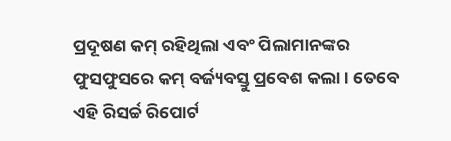ପ୍ରଦୂଷଣ କମ୍ ରହିଥିଲା ଏବଂ ପିଲାମାନଙ୍କର ଫୁସଫୁସରେ କମ୍ ବର୍ଜ୍ୟବସ୍ତୁ ପ୍ରବେଶ କଲା । ତେବେ ଏହି ରିସର୍ଚ୍ଚ ରିପୋର୍ଟ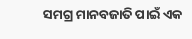ସମଗ୍ର ମାନବଜାତି ପାଇଁ ଏକ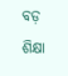ବଡ଼ ଶିକ୍ଷା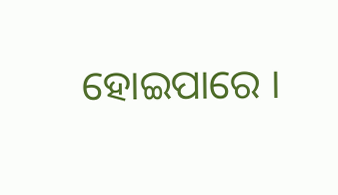ହୋଇପାରେ ।